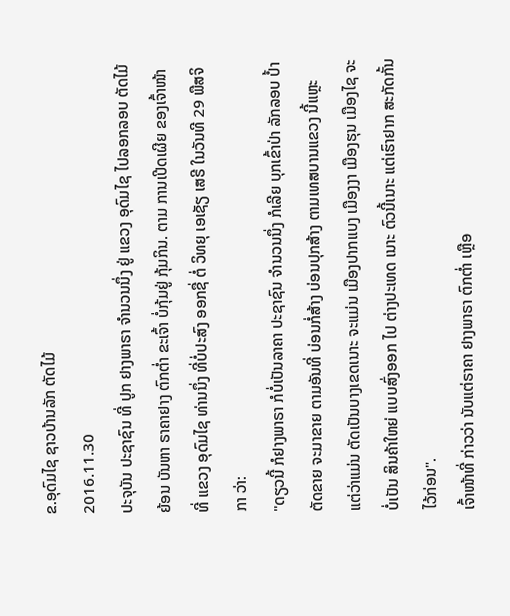ຂ.ອຸດົມໄຊ ຊາວບ້ານລັກ ຕັດໄມ້
2016.11.30
ປະຈຸບັນ ປະຊາຊົນ ທີ່ ປູກ ຢາງພາຣາ ຈຳນວນນຶ່ງ ຢູ່ ແຂວງ ອຸດົມໄຊ ໄປລອກລອບ ຕັດໄມ້ ຍ້ອນ ບັນຫາ ຣາຄາຢາງ ຕົກຕ່ຳ ຂະເຈົ້າ ບໍ່ກຸ້ມຢູ່ ກຸ້ມກິນ. ຕາມ ການເປີດເຜີຍ ຂອງເຈົ້າໜ້າທີ່ ແຂວງ ອຸດົມໄຊ ທ່ານນຶ່ງ ທີ່ບໍ່ປະສົງ ອອກຊື່ ຕໍ່ ວິທຍຸ ເອເຊັຽ ເສຣີ ໃນວັນທີ 29 ພືສຈິກາ ວ່າ:
"ດຽວນີ້ ກໍຢາງພາຣາ ກໍບໍ່ເປັນລາຄາ ປະຊາຊົນ ຈຳນວນນຶ່ງ ກໍເລີຍ ບຸກເຂົ້າປ່າ ລັກລອບ ປ້ຳຕັດຂາຍ ຈະມາຂາຍ ຕາມອັນທີ່ ບ່ອນກໍ່ສ້າງ ບ່ອນປຸກສ້າງ ຕາມເທສບານແຂວງ ນີ້ແຫຼະ ແຕ່ວ່າແມ່ນ ຕັດເປັນບາງເຂດເນາະ ຈະແມ່ນ ເມືອງປາກແບງ ເມືອງງາ ເມືອງຮຸນ ເມືອງໄຊ ຈະບໍ່ເປັນ ສິນຄ້າໃຫຍ່ ແບບສົ່ງອອກ ໄປ ຕ່າງປະເທດ ເນາະ ຕົວນີ້ເນາະ ແຕ່ເຮົາຢາກ ສະກັດກັ້ນ ໄວ້ກ່ອນ".
ເຈົ້າໜ້າທີ່ ກ່າວວ່າ ນັບແຕ່ຣາຄາ ຢາງພາຣາ ຕົກຕ່ຳ ເຫຼືອ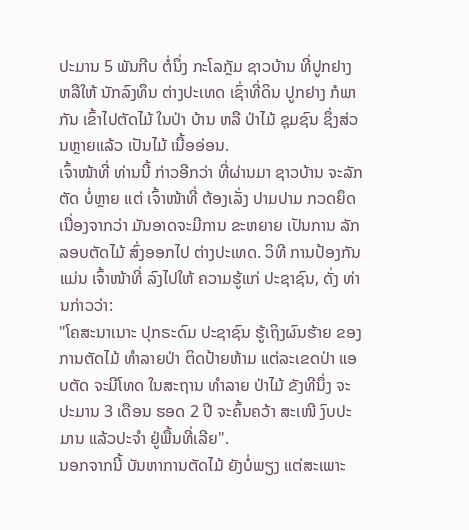ປະມານ 5 ພັນກີບ ຕໍ່ນຶ່ງ ກະໂລກຼັມ ຊາວບ້ານ ທີ່ປູກຢາງ ຫລືໃຫ້ ນັກລົງທຶນ ຕ່າງປະເທດ ເຊົ່າທີ່ດິນ ປູກຢາງ ກໍພາກັນ ເຂົ້າໄປຕັດໄມ້ ໃນປ່າ ບ້ານ ຫລື ປ່າໄມ້ ຊຸມຊົນ ຊຶ່ງສ່ວນຫຼາຍແລ້ວ ເປັນໄມ້ ເນື້ອອ່ອນ.
ເຈົ້າໜ້າທີ່ ທ່ານນີ້ ກ່າວອີກວ່າ ທີ່ຜ່ານມາ ຊາວບ້ານ ຈະລັກຕັດ ບໍ່ຫຼາຍ ແຕ່ ເຈົ້າໜ້າທີ່ ຕ້ອງເລັ່ງ ປາມປາມ ກວດຍຶດ ເນື່ອງຈາກວ່າ ມັນອາດຈະມີການ ຂະຫຍາຍ ເປັນການ ລັກລອບຕັດໄມ້ ສົ່ງອອກໄປ ຕ່າງປະເທດ. ວິທີ ການປ້ອງກັນ ແມ່ນ ເຈົ້າໜ້າທີ່ ລົງໄປໃຫ້ ຄວາມຮູ້ແກ່ ປະຊາຊົນ, ດັ່ງ ທ່ານກ່າວວ່າ:
"ໂຄສະນາເນາະ ປຸກຣະດົມ ປະຊາຊົນ ຮູ້ເຖິງຜົນຮ້າຍ ຂອງ ການຕັດໄມ້ ທຳລາຍປ່າ ຕິດປ້າຍຫ້າມ ແຕ່ລະເຂດປ່າ ແອບຕັດ ຈະມີໂທດ ໃນສະຖານ ທຳລາຍ ປ່າໄມ້ ຂັງທີນຶ່ງ ຈະປະມານ 3 ເດືອນ ຮອດ 2 ປີ ຈະຄົ້ນຄວ້າ ສະເໜີ ງົບປະມານ ແລ້ວປະຈຳ ຢູ່ພື້ນທີ່ເລີຍ".
ນອກຈາກນີ້ ບັນຫາການຕັດໄມ້ ຍັງບໍ່ພຽງ ແຕ່ສະເພາະ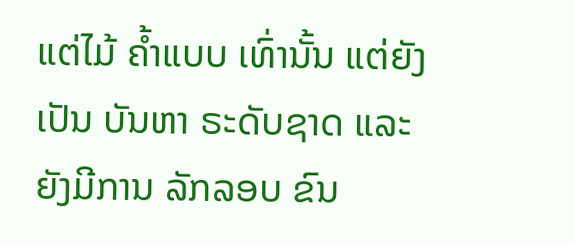ແຕ່ໄມ້ ຄ້ຳແບບ ເທົ່ານັ້ນ ແຕ່ຍັງເປັນ ບັນຫາ ຣະດັບຊາດ ແລະ ຍັງມີການ ລັກລອບ ຂົນ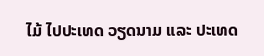ໄມ້ ໄປປະເທດ ວຽດນາມ ແລະ ປະເທດ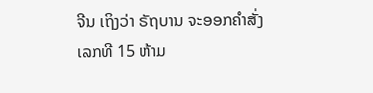ຈີນ ເຖິງວ່າ ຣັຖບານ ຈະອອກຄຳສັ່ງ ເລກທີ 15 ຫ້າມ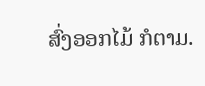ສົ່ງອອກໄມ້ ກໍຕາມ.